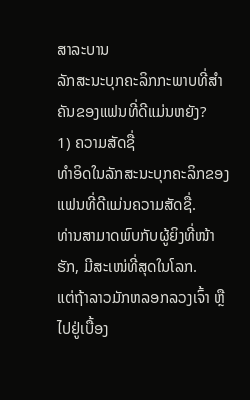ສາລະບານ
ລັກສະນະບຸກຄະລິກກະພາບທີ່ສຳຄັນຂອງແຟນທີ່ດີແມ່ນຫຍັງ?
1) ຄວາມສັດຊື່
ທຳອິດໃນລັກສະນະບຸກຄະລິກຂອງແຟນທີ່ດີແມ່ນຄວາມສັດຊື່.
ທ່ານສາມາດພົບກັບຜູ້ຍິງທີ່ໜ້າຮັກ, ມີສະເໜ່ທີ່ສຸດໃນໂລກ.
ແຕ່ຖ້າລາວມັກຫລອກລວງເຈົ້າ ຫຼືໄປຢູ່ເບື້ອງ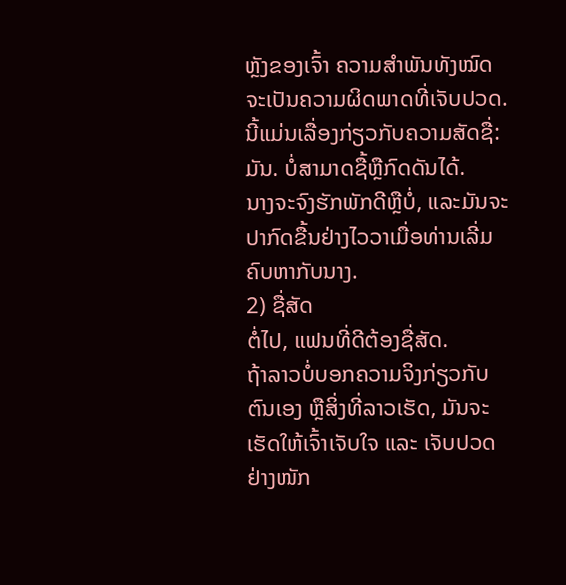ຫຼັງຂອງເຈົ້າ ຄວາມສໍາພັນທັງໝົດຈະເປັນຄວາມຜິດພາດທີ່ເຈັບປວດ.
ນີ້ແມ່ນເລື່ອງກ່ຽວກັບຄວາມສັດຊື່:
ມັນ. ບໍ່ສາມາດຊື້ຫຼືກົດດັນໄດ້.
ນາງຈະຈົງຮັກພັກດີຫຼືບໍ່, ແລະມັນຈະປາກົດຂື້ນຢ່າງໄວວາເມື່ອທ່ານເລີ່ມຄົບຫາກັບນາງ.
2) ຊື່ສັດ
ຕໍ່ໄປ, ແຟນທີ່ດີຕ້ອງຊື່ສັດ.
ຖ້າລາວບໍ່ບອກຄວາມຈິງກ່ຽວກັບຕົນເອງ ຫຼືສິ່ງທີ່ລາວເຮັດ, ມັນຈະເຮັດໃຫ້ເຈົ້າເຈັບໃຈ ແລະ ເຈັບປວດຢ່າງໜັກ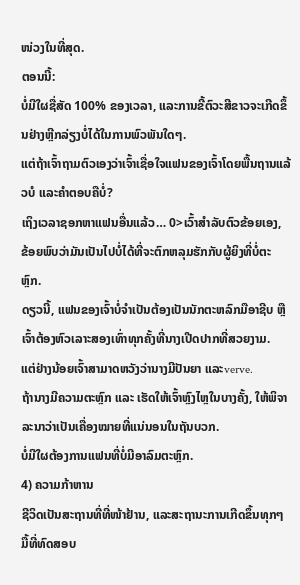ໜ່ວງໃນທີ່ສຸດ.
ຕອນນີ້:
ບໍ່ມີໃຜຊື່ສັດ 100% ຂອງເວລາ, ແລະການຂີ້ຕົວະສີຂາວຈະເກີດຂຶ້ນຢ່າງຫຼີກລ່ຽງບໍ່ໄດ້ໃນການພົວພັນໃດໆ.
ແຕ່ຖ້າເຈົ້າຖາມຕົວເອງວ່າເຈົ້າເຊື່ອໃຈແຟນຂອງເຈົ້າໂດຍພື້ນຖານແລ້ວບໍ ແລະຄຳຕອບຄືບໍ່?
ເຖິງເວລາຊອກຫາແຟນອື່ນແລ້ວ… 0>ເວົ້າສຳລັບຕົວຂ້ອຍເອງ, ຂ້ອຍພົບວ່າມັນເປັນໄປບໍ່ໄດ້ທີ່ຈະຕົກຫລຸມຮັກກັບຜູ້ຍິງທີ່ບໍ່ຕະຫຼົກ.
ດຽວນີ້, ແຟນຂອງເຈົ້າບໍ່ຈຳເປັນຕ້ອງເປັນນັກຕະຫລົກມືອາຊີບ ຫຼື ເຈົ້າຕ້ອງຫົວເລາະສອງເທົ່າທຸກຄັ້ງທີ່ນາງເປີດປາກທີ່ສວຍງາມ.
ແຕ່ຢ່າງນ້ອຍເຈົ້າສາມາດຫວັງວ່ານາງມີປັນຍາ ແລະverve.
ຖ້ານາງມີຄວາມຕະຫຼົກ ແລະ ເຮັດໃຫ້ເຈົ້າຫຼົງໄຫຼໃນບາງຄັ້ງ, ໃຫ້ພິຈາລະນາວ່າເປັນເຄື່ອງໝາຍທີ່ແນ່ນອນໃນຖັນບວກ.
ບໍ່ມີໃຜຕ້ອງການແຟນທີ່ບໍ່ມີອາລົມຕະຫຼົກ.
4) ຄວາມກ້າຫານ
ຊີວິດເປັນສະຖານທີ່ທີ່ໜ້າຢ້ານ, ແລະສະຖານະການເກີດຂຶ້ນທຸກໆມື້ທີ່ທົດສອບ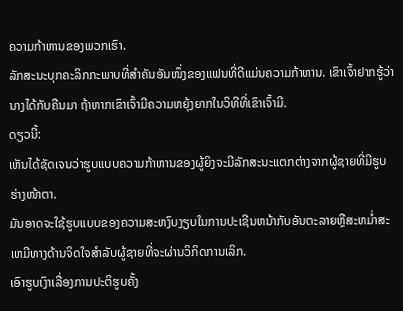ຄວາມກ້າຫານຂອງພວກເຮົາ.
ລັກສະນະບຸກຄະລິກກະພາບທີ່ສຳຄັນອັນໜຶ່ງຂອງແຟນທີ່ດີແມ່ນຄວາມກ້າຫານ. ເຂົາເຈົ້າຢາກຮູ້ວ່ານາງໄດ້ກັບຄືນມາ ຖ້າຫາກເຂົາເຈົ້າມີຄວາມຫຍຸ້ງຍາກໃນວິທີທີ່ເຂົາເຈົ້າມີ.
ດຽວນີ້:
ເຫັນໄດ້ຊັດເຈນວ່າຮູບແບບຄວາມກ້າຫານຂອງຜູ້ຍິງຈະມີລັກສະນະແຕກຕ່າງຈາກຜູ້ຊາຍທີ່ມີຮູບຮ່າງໜ້າຕາ.
ມັນອາດຈະໃຊ້ຮູບແບບຂອງຄວາມສະຫງົບງຽບໃນການປະເຊີນຫນ້າກັບອັນຕະລາຍຫຼືສະຫມໍ່າສະເຫມີທາງດ້ານຈິດໃຈສໍາລັບຜູ້ຊາຍທີ່ຈະຜ່ານວິກິດການເລິກ.
ເອົາຮູບເງົາເລື່ອງການປະຕິຮູບຄັ້ງ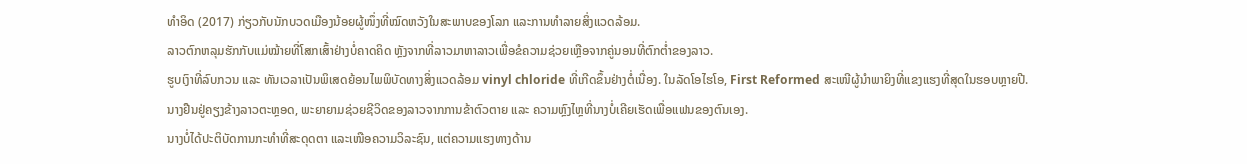ທຳອິດ (2017) ກ່ຽວກັບນັກບວດເມືອງນ້ອຍຜູ້ໜຶ່ງທີ່ໝົດຫວັງໃນສະພາບຂອງໂລກ ແລະການທຳລາຍສິ່ງແວດລ້ອມ.
ລາວຕົກຫລຸມຮັກກັບແມ່ໝ້າຍທີ່ໂສກເສົ້າຢ່າງບໍ່ຄາດຄິດ ຫຼັງຈາກທີ່ລາວມາຫາລາວເພື່ອຂໍຄວາມຊ່ວຍເຫຼືອຈາກຄູ່ນອນທີ່ຕົກຕໍ່າຂອງລາວ.
ຮູບເງົາທີ່ລົບກວນ ແລະ ທັນເວລາເປັນພິເສດຍ້ອນໄພພິບັດທາງສິ່ງແວດລ້ອມ vinyl chloride ທີ່ເກີດຂຶ້ນຢ່າງຕໍ່ເນື່ອງ. ໃນລັດໂອໄຮໂອ, First Reformed ສະເໜີຜູ້ນຳພາຍິງທີ່ແຂງແຮງທີ່ສຸດໃນຮອບຫຼາຍປີ.
ນາງຢືນຢູ່ຄຽງຂ້າງລາວຕະຫຼອດ, ພະຍາຍາມຊ່ວຍຊີວິດຂອງລາວຈາກການຂ້າຕົວຕາຍ ແລະ ຄວາມຫຼົງໄຫຼທີ່ນາງບໍ່ເຄີຍເຮັດເພື່ອແຟນຂອງຕົນເອງ.
ນາງບໍ່ໄດ້ປະຕິບັດການກະທຳທີ່ສະດຸດຕາ ແລະເໜືອຄວາມວິລະຊົນ, ແຕ່ຄວາມແຮງທາງດ້ານ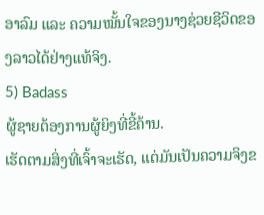ອາລົມ ແລະ ຄວາມໝັ້ນໃຈຂອງນາງຊ່ວຍຊີວິດຂອງລາວໄດ້ຢ່າງແທ້ຈິງ.
5) Badass
ຜູ້ຊາຍຕ້ອງການຜູ້ຍິງທີ່ຂີ້ຄ້ານ.
ເຮັດຕາມສິ່ງທີ່ເຈົ້າຈະເຮັດ, ແຕ່ມັນເປັນຄວາມຈິງຂ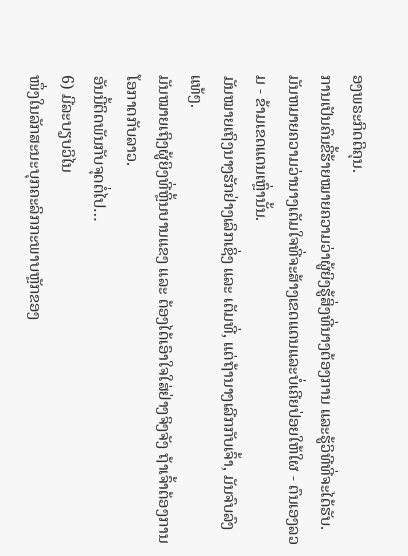ອງພຣະກິດຕິຄຸນ.
ການເປັນຄົນຂີ້ຮ້າຍໝາຍຄວາມວ່າຜູ້ຍິງຮູ້ສິ່ງທີ່ນາງຕ້ອງການ ແລະຮູ້ວິທີທີ່ຈະໄດ້ຮັບ.
ມັນຫມາຍຄວາມວ່ານາງເຕັມໃຈທີ່ຈະສ້າງເຂດແດນແລະບໍ່ເຄີຍປ່ອຍໃຫ້ໃຜ - ຕົນເອງລວມ - ຂ້າມເຂດແດນເຫຼົ່ານັ້ນ.
ມັນໝາຍເຖິງນາງຮັກຢ່າງເລິກເຊິ່ງ ແລະ ເຕັມທີ່, ແຕ່ຖ້ານາງເລີກກັບເຈົ້າ, ມັນຈົບລົງແທ້ໆ.
ມັນໝາຍເຖິງຜູ້ຍິງທີ່ຫຼິ້ນບານແຂງ ແລະ ຕ້ອງໄດ້ເອົາໃຈໃສ່ຢ່າງຈິງຈັງ ຖ້າເຈົ້າຕ້ອງການໂອກາດກັບລາວ.
ອັນນີ້ຕິດພັນກັບຈຸດຕໍ່ໄປ…
6) ມີລະບຽບວິໄນ
ໜຶ່ງໃນລັກສະນະບຸກຄະລິກກະພາບຫຼັກຂອງ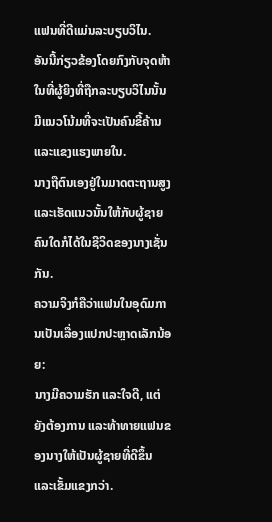ແຟນທີ່ດີແມ່ນລະບຽບວິໄນ.
ອັນນີ້ກ່ຽວຂ້ອງໂດຍກົງກັບຈຸດຫ້າໃນທີ່ຜູ້ຍິງທີ່ຖືກລະບຽບວິໄນນັ້ນມີແນວໂນ້ມທີ່ຈະເປັນຄົນຂີ້ຄ້ານ ແລະແຂງແຮງພາຍໃນ.
ນາງຖືຕົນເອງຢູ່ໃນມາດຕະຖານສູງ ແລະເຮັດແນວນັ້ນໃຫ້ກັບຜູ້ຊາຍຄົນໃດກໍໄດ້ໃນຊີວິດຂອງນາງເຊັ່ນກັນ.
ຄວາມຈິງກໍຄືວ່າແຟນໃນອຸດົມການເປັນເລື່ອງແປກປະຫຼາດເລັກນ້ອຍ:
ນາງມີຄວາມຮັກ ແລະໃຈດີ, ແຕ່ຍັງຕ້ອງການ ແລະທ້າທາຍແຟນຂອງນາງໃຫ້ເປັນຜູ້ຊາຍທີ່ດີຂຶ້ນ ແລະເຂັ້ມແຂງກວ່າ.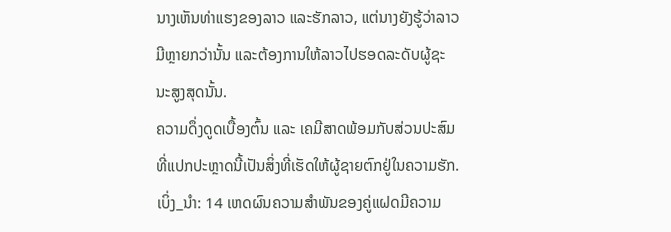ນາງເຫັນທ່າແຮງຂອງລາວ ແລະຮັກລາວ, ແຕ່ນາງຍັງຮູ້ວ່າລາວມີຫຼາຍກວ່ານັ້ນ ແລະຕ້ອງການໃຫ້ລາວໄປຮອດລະດັບຜູ້ຊະນະສູງສຸດນັ້ນ.
ຄວາມດຶ່ງດູດເບື້ອງຕົ້ນ ແລະ ເຄມີສາດພ້ອມກັບສ່ວນປະສົມທີ່ແປກປະຫຼາດນີ້ເປັນສິ່ງທີ່ເຮັດໃຫ້ຜູ້ຊາຍຕົກຢູ່ໃນຄວາມຮັກ.
ເບິ່ງ_ນຳ: 14 ເຫດຜົນຄວາມສຳພັນຂອງຄູ່ແຝດມີຄວາມ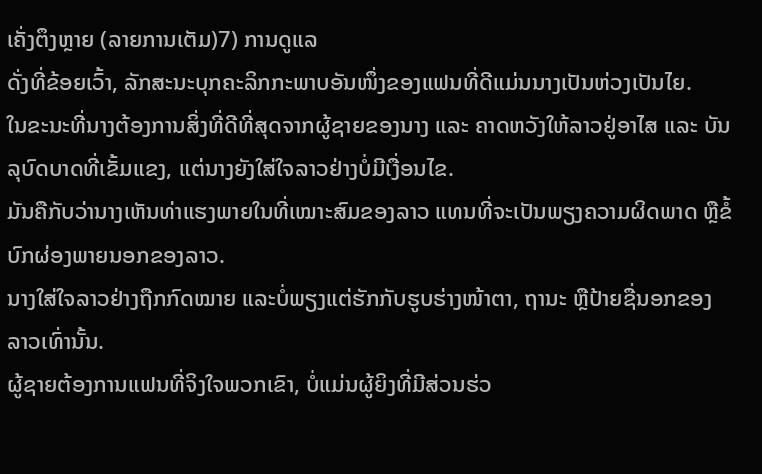ເຄັ່ງຕຶງຫຼາຍ (ລາຍການເຕັມ)7) ການດູແລ
ດັ່ງທີ່ຂ້ອຍເວົ້າ, ລັກສະນະບຸກຄະລິກກະພາບອັນໜຶ່ງຂອງແຟນທີ່ດີແມ່ນນາງເປັນຫ່ວງເປັນໄຍ.
ໃນຂະນະທີ່ນາງຕ້ອງການສິ່ງທີ່ດີທີ່ສຸດຈາກຜູ້ຊາຍຂອງນາງ ແລະ ຄາດຫວັງໃຫ້ລາວຢູ່ອາໄສ ແລະ ບັນລຸບົດບາດທີ່ເຂັ້ມແຂງ, ແຕ່ນາງຍັງໃສ່ໃຈລາວຢ່າງບໍ່ມີເງື່ອນໄຂ.
ມັນຄືກັບວ່ານາງເຫັນທ່າແຮງພາຍໃນທີ່ເໝາະສົມຂອງລາວ ແທນທີ່ຈະເປັນພຽງຄວາມຜິດພາດ ຫຼືຂໍ້ບົກຜ່ອງພາຍນອກຂອງລາວ.
ນາງໃສ່ໃຈລາວຢ່າງຖືກກົດໝາຍ ແລະບໍ່ພຽງແຕ່ຮັກກັບຮູບຮ່າງໜ້າຕາ, ຖານະ ຫຼືປ້າຍຊື່ນອກຂອງລາວເທົ່ານັ້ນ.
ຜູ້ຊາຍຕ້ອງການແຟນທີ່ຈິງໃຈພວກເຂົາ, ບໍ່ແມ່ນຜູ້ຍິງທີ່ມີສ່ວນຮ່ວ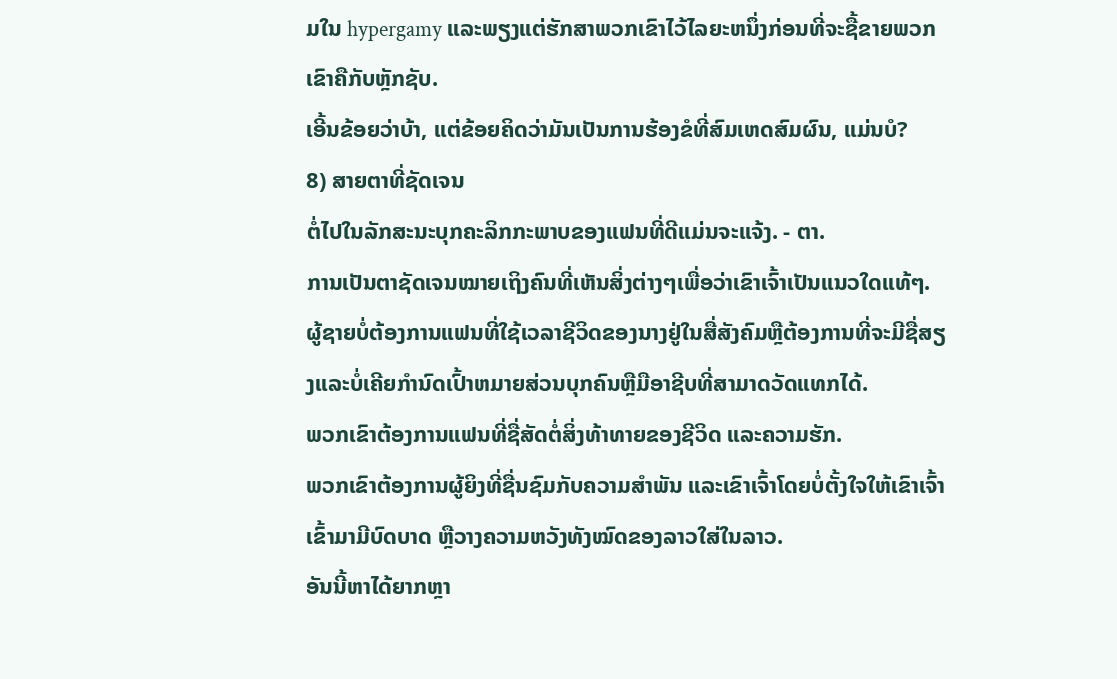ມໃນ hypergamy ແລະພຽງແຕ່ຮັກສາພວກເຂົາໄວ້ໄລຍະຫນຶ່ງກ່ອນທີ່ຈະຊື້ຂາຍພວກເຂົາຄືກັບຫຼັກຊັບ.
ເອີ້ນຂ້ອຍວ່າບ້າ, ແຕ່ຂ້ອຍຄິດວ່າມັນເປັນການຮ້ອງຂໍທີ່ສົມເຫດສົມຜົນ, ແມ່ນບໍ?
8) ສາຍຕາທີ່ຊັດເຈນ
ຕໍ່ໄປໃນລັກສະນະບຸກຄະລິກກະພາບຂອງແຟນທີ່ດີແມ່ນຈະແຈ້ງ. - ຕາ.
ການເປັນຕາຊັດເຈນໝາຍເຖິງຄົນທີ່ເຫັນສິ່ງຕ່າງໆເພື່ອວ່າເຂົາເຈົ້າເປັນແນວໃດແທ້ໆ.
ຜູ້ຊາຍບໍ່ຕ້ອງການແຟນທີ່ໃຊ້ເວລາຊີວິດຂອງນາງຢູ່ໃນສື່ສັງຄົມຫຼືຕ້ອງການທີ່ຈະມີຊື່ສຽງແລະບໍ່ເຄີຍກໍານົດເປົ້າຫມາຍສ່ວນບຸກຄົນຫຼືມືອາຊີບທີ່ສາມາດວັດແທກໄດ້.
ພວກເຂົາຕ້ອງການແຟນທີ່ຊື່ສັດຕໍ່ສິ່ງທ້າທາຍຂອງຊີວິດ ແລະຄວາມຮັກ.
ພວກເຂົາຕ້ອງການຜູ້ຍິງທີ່ຊື່ນຊົມກັບຄວາມສຳພັນ ແລະເຂົາເຈົ້າໂດຍບໍ່ຕັ້ງໃຈໃຫ້ເຂົາເຈົ້າເຂົ້າມາມີບົດບາດ ຫຼືວາງຄວາມຫວັງທັງໝົດຂອງລາວໃສ່ໃນລາວ.
ອັນນີ້ຫາໄດ້ຍາກຫຼາ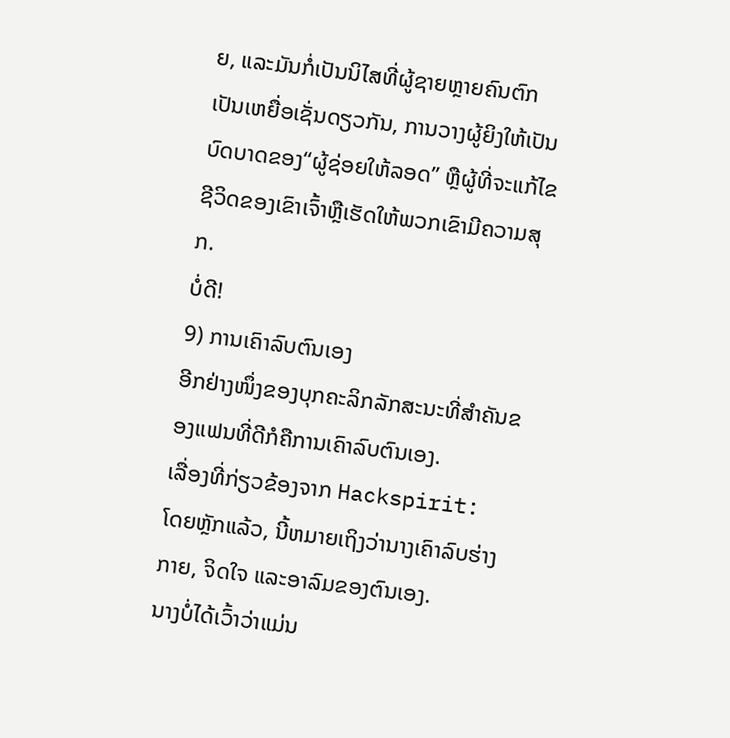ຍ, ແລະມັນກໍ່ເປັນນິໄສທີ່ຜູ້ຊາຍຫຼາຍຄົນຕົກເປັນເຫຍື່ອເຊັ່ນດຽວກັນ, ການວາງຜູ້ຍິງໃຫ້ເປັນບົດບາດຂອງ“ຜູ້ຊ່ອຍໃຫ້ລອດ” ຫຼືຜູ້ທີ່ຈະແກ້ໄຂຊີວິດຂອງເຂົາເຈົ້າຫຼືເຮັດໃຫ້ພວກເຂົາມີຄວາມສຸກ.
ບໍ່ດີ!
9) ການເຄົາລົບຕົນເອງ
ອີກຢ່າງໜຶ່ງຂອງບຸກຄະລິກລັກສະນະທີ່ສຳຄັນຂອງແຟນທີ່ດີກໍຄືການເຄົາລົບຕົນເອງ.
ເລື່ອງທີ່ກ່ຽວຂ້ອງຈາກ Hackspirit:
ໂດຍຫຼັກແລ້ວ, ນີ້ຫມາຍເຖິງວ່ານາງເຄົາລົບຮ່າງກາຍ, ຈິດໃຈ ແລະອາລົມຂອງຕົນເອງ.
ນາງບໍ່ໄດ້ເວົ້າວ່າແມ່ນ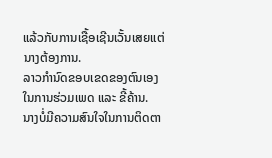ແລ້ວກັບການເຊື້ອເຊີນເວັ້ນເສຍແຕ່ນາງຕ້ອງການ.
ລາວກຳນົດຂອບເຂດຂອງຕົນເອງໃນການຮ່ວມເພດ ແລະ ຂີ້ຄ້ານ.
ນາງບໍ່ມີຄວາມສົນໃຈໃນການຕິດຕາ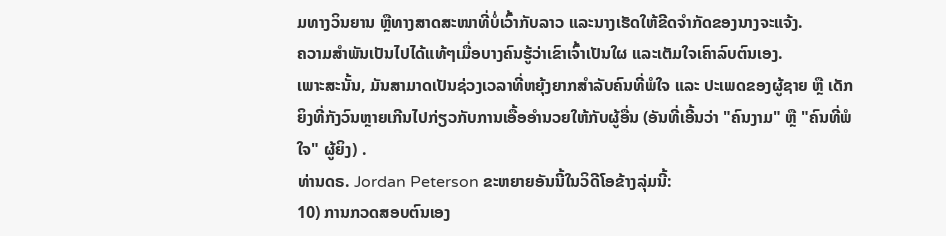ມທາງວິນຍານ ຫຼືທາງສາດສະໜາທີ່ບໍ່ເວົ້າກັບລາວ ແລະນາງເຮັດໃຫ້ຂີດຈຳກັດຂອງນາງຈະແຈ້ງ.
ຄວາມສຳພັນເປັນໄປໄດ້ແທ້ໆເມື່ອບາງຄົນຮູ້ວ່າເຂົາເຈົ້າເປັນໃຜ ແລະເຕັມໃຈເຄົາລົບຕົນເອງ.
ເພາະສະນັ້ນ, ມັນສາມາດເປັນຊ່ວງເວລາທີ່ຫຍຸ້ງຍາກສຳລັບຄົນທີ່ພໍໃຈ ແລະ ປະເພດຂອງຜູ້ຊາຍ ຫຼື ເດັກຍິງທີ່ກັງວົນຫຼາຍເກີນໄປກ່ຽວກັບການເອື້ອອໍານວຍໃຫ້ກັບຜູ້ອື່ນ (ອັນທີ່ເອີ້ນວ່າ "ຄົນງາມ" ຫຼື "ຄົນທີ່ພໍໃຈ" ຜູ້ຍິງ) .
ທ່ານດຣ. Jordan Peterson ຂະຫຍາຍອັນນີ້ໃນວິດີໂອຂ້າງລຸ່ມນີ້:
10) ການກວດສອບຕົນເອງ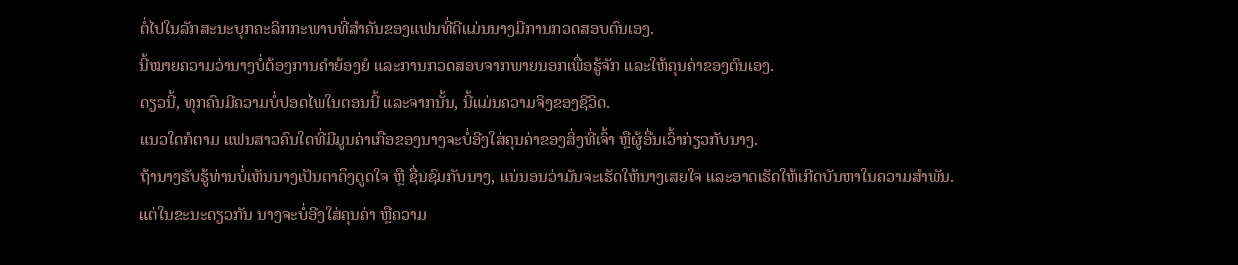ຕໍ່ໄປໃນລັກສະນະບຸກຄະລິກກະພາບທີ່ສໍາຄັນຂອງແຟນທີ່ດີແມ່ນນາງມີການກວດສອບຕົນເອງ.
ນີ້ໝາຍຄວາມວ່ານາງບໍ່ຕ້ອງການຄຳຍ້ອງຍໍ ແລະການກວດສອບຈາກພາຍນອກເພື່ອຮູ້ຈັກ ແລະໃຫ້ຄຸນຄ່າຂອງຕົນເອງ.
ດຽວນີ້, ທຸກຄົນມີຄວາມບໍ່ປອດໄພໃນຕອນນີ້ ແລະຈາກນັ້ນ, ນີ້ແມ່ນຄວາມຈິງຂອງຊີວິດ.
ແນວໃດກໍຕາມ ແຟນສາວຄົນໃດທີ່ມີມູນຄ່າເກືອຂອງນາງຈະບໍ່ອີງໃສ່ຄຸນຄ່າຂອງສິ່ງທີ່ເຈົ້າ ຫຼືຜູ້ອື່ນເວົ້າກ່ຽວກັບນາງ.
ຖ້ານາງຮັບຮູ້ທ່ານບໍ່ເຫັນນາງເປັນຕາດຶງດູດໃຈ ຫຼື ຊື່ນຊົມກັບນາງ, ແນ່ນອນວ່າມັນຈະເຮັດໃຫ້ນາງເສຍໃຈ ແລະອາດເຮັດໃຫ້ເກີດບັນຫາໃນຄວາມສຳພັນ.
ແຕ່ໃນຂະນະດຽວກັນ ນາງຈະບໍ່ອີງໃສ່ຄຸນຄ່າ ຫຼືຄວາມ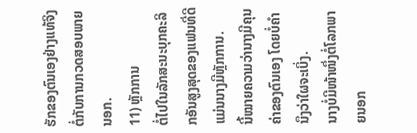ຮັກຂອງຕົນເອງຢ່າງແທ້ຈິງຕໍ່ກັບການກວດສອບພາຍນອກ.
11) ຫຼັກການ
ຕໍ່ໄປໃນລັກສະນະບຸກຄະລິກອັນສູງສຸດຂອງແຟນທີ່ດີແມ່ນນາງມີຫຼັກການ.
ນີ້ໝາຍຄວາມວ່ານາງມີຄຸນຄ່າຂອງຕົນເອງ ໂດຍບໍ່ຄໍານຶງວ່າໃຜຈະເບິ່ງ.
ນາງບໍ່ມີໜ້າໜຶ່ງຕໍ່ໂລກພາຍນອກ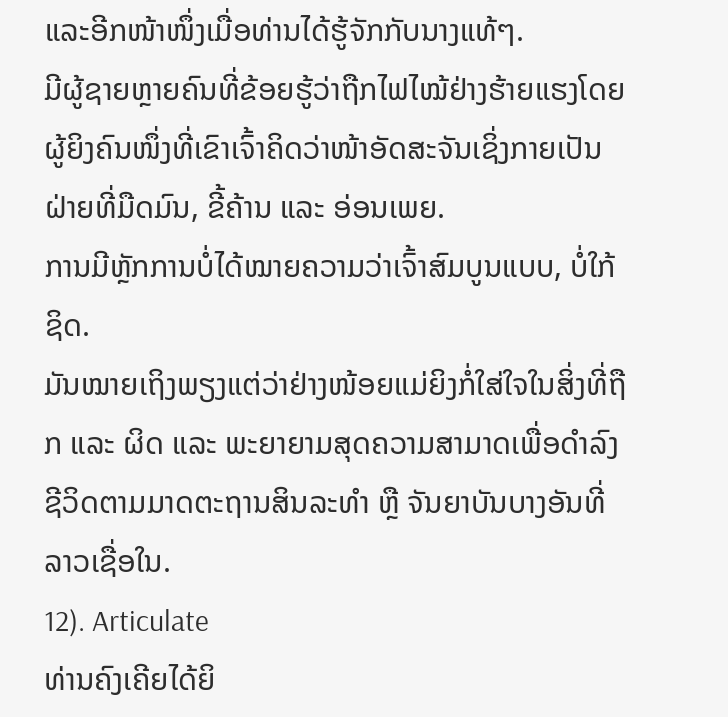ແລະອີກໜ້າໜຶ່ງເມື່ອທ່ານໄດ້ຮູ້ຈັກກັບນາງແທ້ໆ.
ມີຜູ້ຊາຍຫຼາຍຄົນທີ່ຂ້ອຍຮູ້ວ່າຖືກໄຟໄໝ້ຢ່າງຮ້າຍແຮງໂດຍຜູ້ຍິງຄົນໜຶ່ງທີ່ເຂົາເຈົ້າຄິດວ່າໜ້າອັດສະຈັນເຊິ່ງກາຍເປັນຝ່າຍທີ່ມືດມົນ, ຂີ້ຄ້ານ ແລະ ອ່ອນເພຍ.
ການມີຫຼັກການບໍ່ໄດ້ໝາຍຄວາມວ່າເຈົ້າສົມບູນແບບ, ບໍ່ໃກ້ຊິດ.
ມັນໝາຍເຖິງພຽງແຕ່ວ່າຢ່າງໜ້ອຍແມ່ຍິງກໍ່ໃສ່ໃຈໃນສິ່ງທີ່ຖືກ ແລະ ຜິດ ແລະ ພະຍາຍາມສຸດຄວາມສາມາດເພື່ອດຳລົງຊີວິດຕາມມາດຕະຖານສິນລະທຳ ຫຼື ຈັນຍາບັນບາງອັນທີ່ລາວເຊື່ອໃນ.
12). Articulate
ທ່ານຄົງເຄີຍໄດ້ຍິ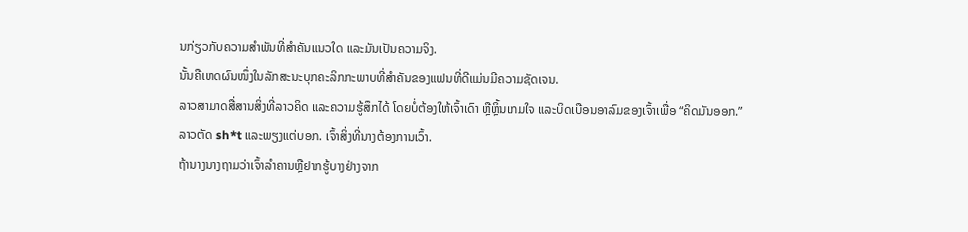ນກ່ຽວກັບຄວາມສຳພັນທີ່ສຳຄັນແນວໃດ ແລະມັນເປັນຄວາມຈິງ.
ນັ້ນຄືເຫດຜົນໜຶ່ງໃນລັກສະນະບຸກຄະລິກກະພາບທີ່ສຳຄັນຂອງແຟນທີ່ດີແມ່ນມີຄວາມຊັດເຈນ.
ລາວສາມາດສື່ສານສິ່ງທີ່ລາວຄິດ ແລະຄວາມຮູ້ສຶກໄດ້ ໂດຍບໍ່ຕ້ອງໃຫ້ເຈົ້າເດົາ ຫຼືຫຼິ້ນເກມໃຈ ແລະບິດເບືອນອາລົມຂອງເຈົ້າເພື່ອ “ຄິດມັນອອກ.”
ລາວຕັດ sh*t ແລະພຽງແຕ່ບອກ. ເຈົ້າສິ່ງທີ່ນາງຕ້ອງການເວົ້າ.
ຖ້ານາງນາງຖາມວ່າເຈົ້າລຳຄານຫຼືຢາກຮູ້ບາງຢ່າງຈາກ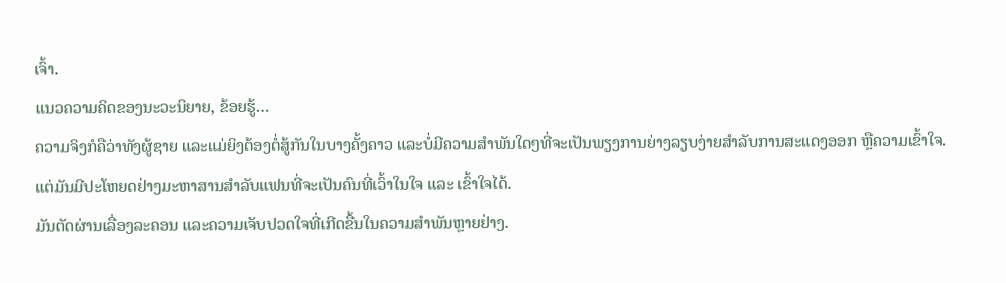ເຈົ້າ.
ແນວຄວາມຄິດຂອງນະວະນິຍາຍ, ຂ້ອຍຮູ້…
ຄວາມຈິງກໍຄືວ່າທັງຜູ້ຊາຍ ແລະແມ່ຍິງຕ້ອງຕໍ່ສູ້ກັນໃນບາງຄັ້ງຄາວ ແລະບໍ່ມີຄວາມສໍາພັນໃດໆທີ່ຈະເປັນພຽງການຍ່າງລຽບງ່າຍສຳລັບການສະແດງອອກ ຫຼືຄວາມເຂົ້າໃຈ.
ແຕ່ມັນມີປະໂຫຍດຢ່າງມະຫາສານສຳລັບແຟນທີ່ຈະເປັນຄົນທີ່ເວົ້າໃນໃຈ ແລະ ເຂົ້າໃຈໄດ້.
ມັນຕັດຜ່ານເລື່ອງລະຄອນ ແລະຄວາມເຈັບປວດໃຈທີ່ເກີດຂື້ນໃນຄວາມສຳພັນຫຼາຍຢ່າງ.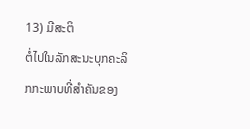13) ມີສະຕິ
ຕໍ່ໄປໃນລັກສະນະບຸກຄະລິກກະພາບທີ່ສຳຄັນຂອງ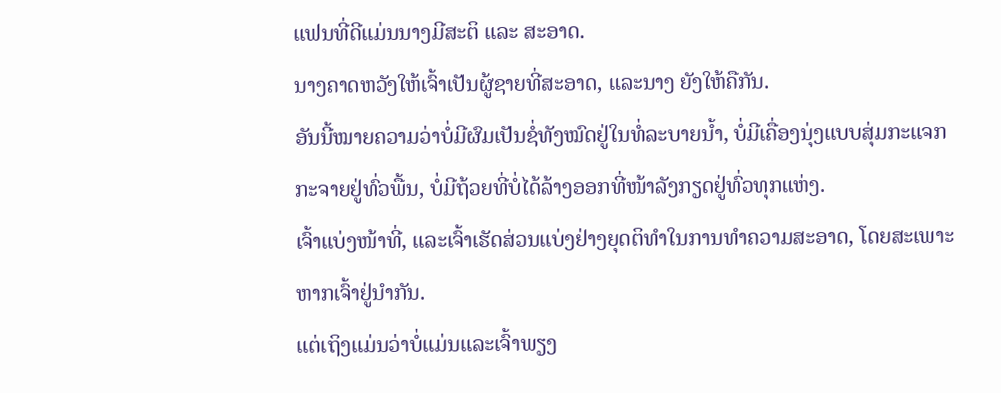ແຟນທີ່ດີແມ່ນນາງມີສະຕິ ແລະ ສະອາດ.
ນາງຄາດຫວັງໃຫ້ເຈົ້າເປັນຜູ້ຊາຍທີ່ສະອາດ, ແລະນາງ ຍັງໃຫ້ຄືກັນ.
ອັນນີ້ໝາຍຄວາມວ່າບໍ່ມີຜົມເປັນຊໍ່ທັງໝົດຢູ່ໃນທໍ່ລະບາຍນ້ຳ, ບໍ່ມີເຄື່ອງນຸ່ງແບບສຸ່ມກະແຈກກະຈາຍຢູ່ທົ່ວພື້ນ, ບໍ່ມີຖ້ວຍທີ່ບໍ່ໄດ້ລ້າງອອກທີ່ໜ້າລັງກຽດຢູ່ທົ່ວທຸກແຫ່ງ.
ເຈົ້າແບ່ງໜ້າທີ່, ແລະເຈົ້າເຮັດສ່ວນແບ່ງຢ່າງຍຸດຕິທຳໃນການທຳຄວາມສະອາດ, ໂດຍສະເພາະຫາກເຈົ້າຢູ່ນຳກັນ.
ແຕ່ເຖິງແມ່ນວ່າບໍ່ແມ່ນແລະເຈົ້າພຽງ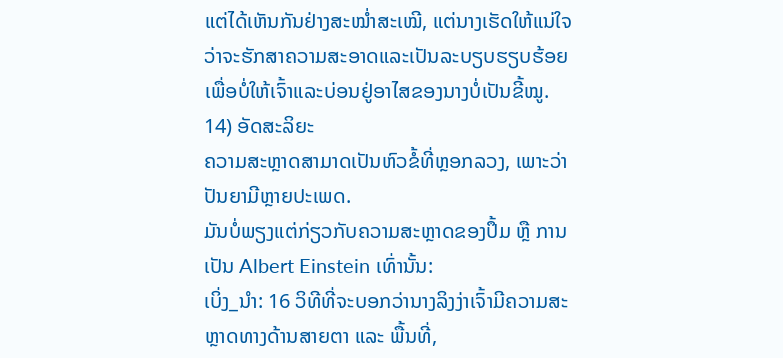ແຕ່ໄດ້ເຫັນກັນຢ່າງສະໝ່ຳສະເໝີ, ແຕ່ນາງເຮັດໃຫ້ແນ່ໃຈວ່າຈະຮັກສາຄວາມສະອາດແລະເປັນລະບຽບຮຽບຮ້ອຍເພື່ອບໍ່ໃຫ້ເຈົ້າແລະບ່ອນຢູ່ອາໄສຂອງນາງບໍ່ເປັນຂີ້ໝູ.
14) ອັດສະລິຍະ
ຄວາມສະຫຼາດສາມາດເປັນຫົວຂໍ້ທີ່ຫຼອກລວງ, ເພາະວ່າປັນຍາມີຫຼາຍປະເພດ.
ມັນບໍ່ພຽງແຕ່ກ່ຽວກັບຄວາມສະຫຼາດຂອງປຶ້ມ ຫຼື ການເປັນ Albert Einstein ເທົ່ານັ້ນ:
ເບິ່ງ_ນຳ: 16 ວິທີທີ່ຈະບອກວ່ານາງລິງງ່າເຈົ້າມີຄວາມສະຫຼາດທາງດ້ານສາຍຕາ ແລະ ພື້ນທີ່,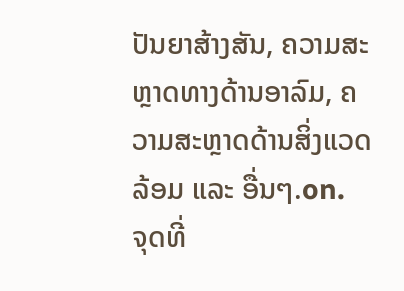ປັນຍາສ້າງສັນ, ຄວາມສະຫຼາດທາງດ້ານອາລົມ, ຄວາມສະຫຼາດດ້ານສິ່ງແວດລ້ອມ ແລະ ອື່ນໆ.on.
ຈຸດທີ່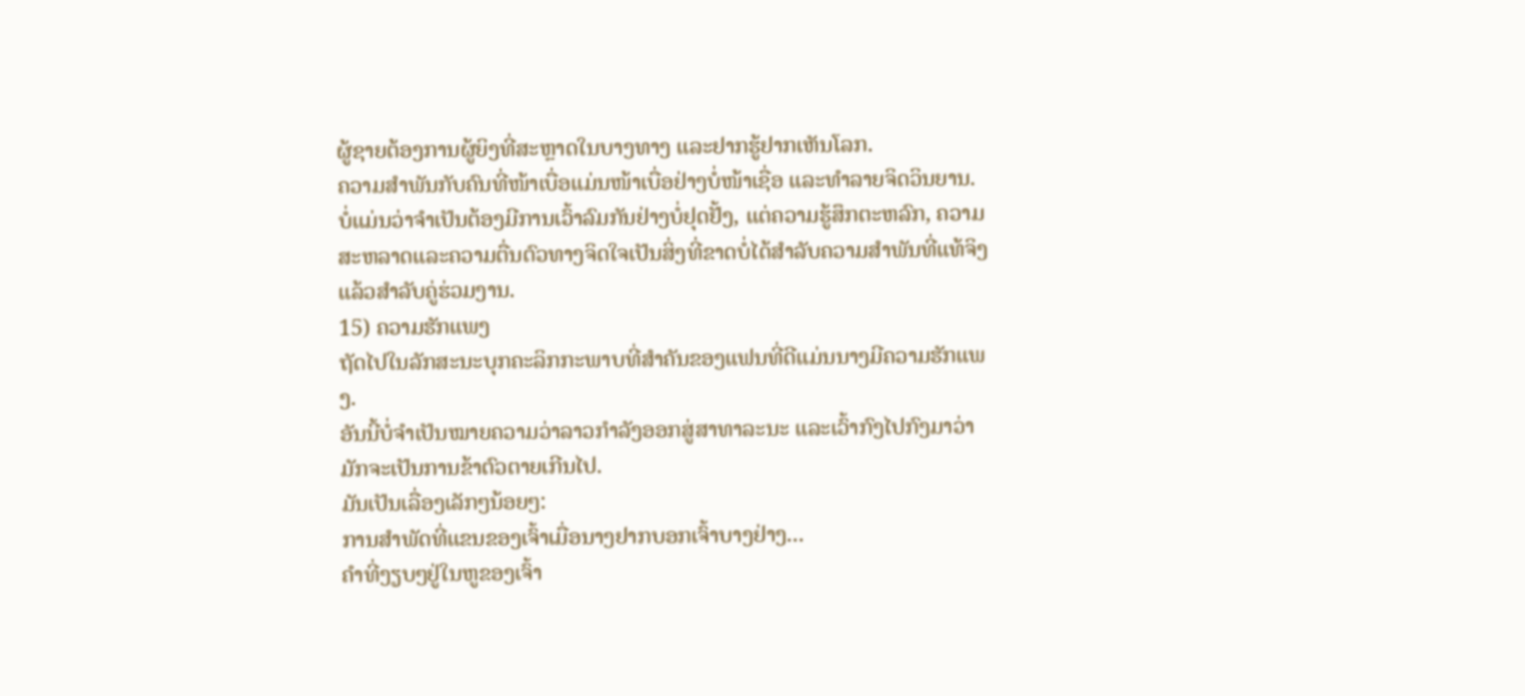ຜູ້ຊາຍຕ້ອງການຜູ້ຍິງທີ່ສະຫຼາດໃນບາງທາງ ແລະຢາກຮູ້ຢາກເຫັນໂລກ.
ຄວາມສຳພັນກັບຄົນທີ່ໜ້າເບື່ອແມ່ນໜ້າເບື່ອຢ່າງບໍ່ໜ້າເຊື່ອ ແລະທຳລາຍຈິດວິນຍານ.
ບໍ່ແມ່ນວ່າຈຳເປັນຕ້ອງມີການເວົ້າລົມກັນຢ່າງບໍ່ຢຸດຢັ້ງ, ແຕ່ຄວາມຮູ້ສຶກຕະຫລົກ, ຄວາມສະຫລາດແລະຄວາມຕື່ນຕົວທາງຈິດໃຈເປັນສິ່ງທີ່ຂາດບໍ່ໄດ້ສຳລັບຄວາມສຳພັນທີ່ແທ້ຈິງແລ້ວສຳລັບຄູ່ຮ່ວມງານ.
15) ຄວາມຮັກແພງ
ຖັດໄປໃນລັກສະນະບຸກຄະລິກກະພາບທີ່ສຳຄັນຂອງແຟນທີ່ດີແມ່ນນາງມີຄວາມຮັກແພງ.
ອັນນີ້ບໍ່ຈຳເປັນໝາຍຄວາມວ່າລາວກຳລັງອອກສູ່ສາທາລະນະ ແລະເວົ້າກົງໄປກົງມາວ່າມັກຈະເປັນການຂ້າຕົວຕາຍເກີນໄປ.
ມັນເປັນເລື່ອງເລັກໆນ້ອຍໆ:
ການສຳພັດທີ່ແຂນຂອງເຈົ້າເມື່ອນາງຢາກບອກເຈົ້າບາງຢ່າງ...
ຄຳທີ່ງຽບໆຢູ່ໃນຫູຂອງເຈົ້າ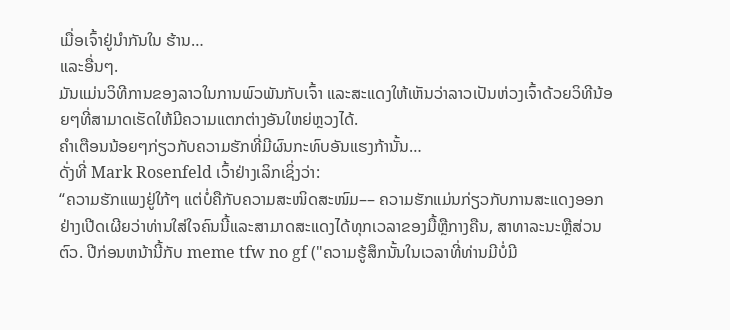ເມື່ອເຈົ້າຢູ່ນຳກັນໃນ ຮ້ານ…
ແລະອື່ນໆ.
ມັນແມ່ນວິທີການຂອງລາວໃນການພົວພັນກັບເຈົ້າ ແລະສະແດງໃຫ້ເຫັນວ່າລາວເປັນຫ່ວງເຈົ້າດ້ວຍວິທີນ້ອຍໆທີ່ສາມາດເຮັດໃຫ້ມີຄວາມແຕກຕ່າງອັນໃຫຍ່ຫຼວງໄດ້.
ຄຳເຕືອນນ້ອຍໆກ່ຽວກັບຄວາມຮັກທີ່ມີຜົນກະທົບອັນແຮງກ້ານັ້ນ…
ດັ່ງທີ່ Mark Rosenfeld ເວົ້າຢ່າງເລິກເຊິ່ງວ່າ:
“ຄວາມຮັກແພງຢູ່ໃກ້ໆ ແຕ່ບໍ່ຄືກັບຄວາມສະໜິດສະໜົມ–– ຄວາມຮັກແມ່ນກ່ຽວກັບການສະແດງອອກຢ່າງເປີດເຜີຍວ່າທ່ານໃສ່ໃຈຄົນນີ້ແລະສາມາດສະແດງໄດ້ທຸກເວລາຂອງມື້ຫຼືກາງຄືນ, ສາທາລະນະຫຼືສ່ວນຕົວ. ປີກ່ອນຫນ້ານີ້ກັບ meme tfw no gf ("ຄວາມຮູ້ສຶກນັ້ນໃນເວລາທີ່ທ່ານມີບໍ່ມີ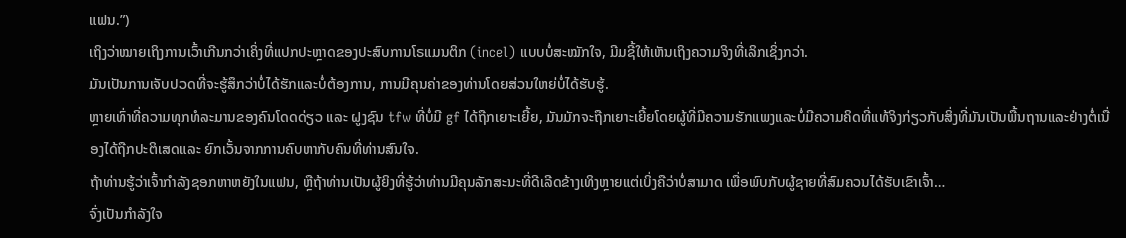ແຟນ.”)
ເຖິງວ່າໝາຍເຖິງການເວົ້າເກີນກວ່າເຄິ່ງທີ່ແປກປະຫຼາດຂອງປະສົບການໂຣແມນຕິກ (incel) ແບບບໍ່ສະໝັກໃຈ, ມີມຊີ້ໃຫ້ເຫັນເຖິງຄວາມຈິງທີ່ເລິກເຊິ່ງກວ່າ.
ມັນເປັນການເຈັບປວດທີ່ຈະຮູ້ສຶກວ່າບໍ່ໄດ້ຮັກແລະບໍ່ຕ້ອງການ, ການມີຄຸນຄ່າຂອງທ່ານໂດຍສ່ວນໃຫຍ່ບໍ່ໄດ້ຮັບຮູ້.
ຫຼາຍເທົ່າທີ່ຄວາມທຸກທໍລະມານຂອງຄົນໂດດດ່ຽວ ແລະ ຝູງຊົນ tfw ທີ່ບໍ່ມີ gf ໄດ້ຖືກເຍາະເຍີ້ຍ, ມັນມັກຈະຖືກເຍາະເຍີ້ຍໂດຍຜູ້ທີ່ມີຄວາມຮັກແພງແລະບໍ່ມີຄວາມຄິດທີ່ແທ້ຈິງກ່ຽວກັບສິ່ງທີ່ມັນເປັນພື້ນຖານແລະຢ່າງຕໍ່ເນື່ອງໄດ້ຖືກປະຕິເສດແລະ ຍົກເວັ້ນຈາກການຄົບຫາກັບຄົນທີ່ທ່ານສົນໃຈ.
ຖ້າທ່ານຮູ້ວ່າເຈົ້າກໍາລັງຊອກຫາຫຍັງໃນແຟນ, ຫຼືຖ້າທ່ານເປັນຜູ້ຍິງທີ່ຮູ້ວ່າທ່ານມີຄຸນລັກສະນະທີ່ດີເລີດຂ້າງເທິງຫຼາຍແຕ່ເບິ່ງຄືວ່າບໍ່ສາມາດ ເພື່ອພົບກັບຜູ້ຊາຍທີ່ສົມຄວນໄດ້ຮັບເຂົາເຈົ້າ…
ຈົ່ງເປັນກຳລັງໃຈ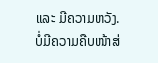ແລະ ມີຄວາມຫວັງ.
ບໍ່ມີຄວາມຄືບໜ້າສ່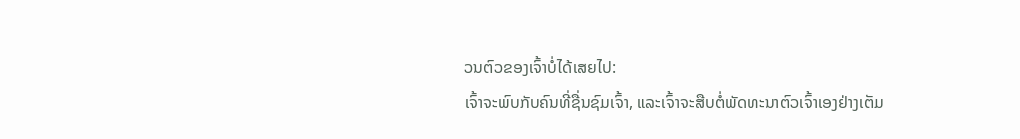ວນຕົວຂອງເຈົ້າບໍ່ໄດ້ເສຍໄປ:
ເຈົ້າຈະພົບກັບຄົນທີ່ຊື່ນຊົມເຈົ້າ, ແລະເຈົ້າຈະສືບຕໍ່ພັດທະນາຕົວເຈົ້າເອງຢ່າງເຕັມ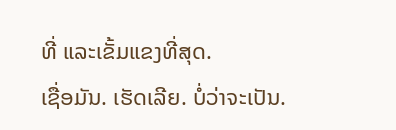ທີ່ ແລະເຂັ້ມແຂງທີ່ສຸດ.
ເຊື່ອມັນ. ເຮັດເລີຍ. ບໍ່ວ່າຈະເປັນ.